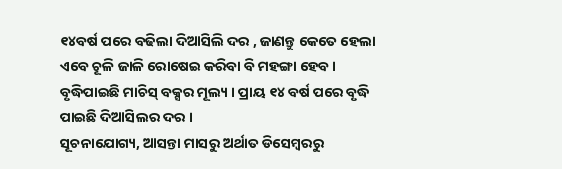୧୪ବର୍ଷ ପରେ ବଢିଲା ଦିଆସିଲି ଦର , ଜାଣନ୍ତୁ କେତେ ହେଲା
ଏବେ ଚୂଳି ଜାଳି ରୋଷେଇ କରିବା ବି ମହଙ୍ଗା ହେବ । ବୃଦ୍ଧିପାଇଛି ମାଚିସ୍ ବକ୍ସର ମୂଲ୍ୟ । ପ୍ରାୟ ୧୪ ବର୍ଷ ପରେ ବୃଦ୍ଧି ପାଇଛି ଦିଆସିଲର ଦର ।
ସୂଚନାଯୋଗ୍ୟ, ଆସନ୍ତା ମାସରୁ ଅର୍ଥାତ ଡିସେମ୍ବରରୁ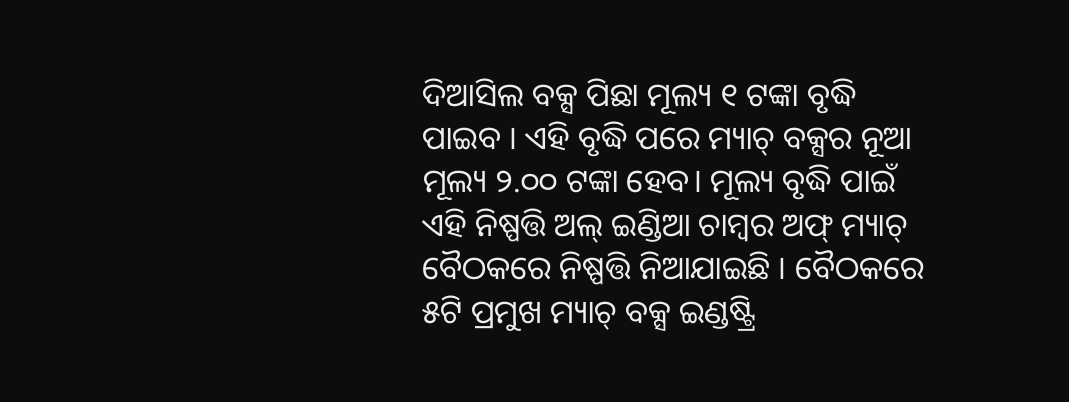ଦିଆସିଲ ବକ୍ସ ପିଛା ମୂଲ୍ୟ ୧ ଟଙ୍କା ବୃଦ୍ଧି ପାଇବ । ଏହି ବୃଦ୍ଧି ପରେ ମ୍ୟାଚ୍ ବକ୍ସର ନୂଆ ମୂଲ୍ୟ ୨.୦୦ ଟଙ୍କା ହେବ। ମୂଲ୍ୟ ବୃଦ୍ଧି ପାଇଁ ଏହି ନିଷ୍ପତ୍ତି ଅଲ୍ ଇଣ୍ଡିଆ ଚାମ୍ବର ଅଫ୍ ମ୍ୟାଚ୍ ବୈଠକରେ ନିଷ୍ପତ୍ତି ନିଆଯାଇଛି । ବୈଠକରେ ୫ଟି ପ୍ରମୁଖ ମ୍ୟାଚ୍ ବକ୍ସ ଇଣ୍ଡଷ୍ଟ୍ରି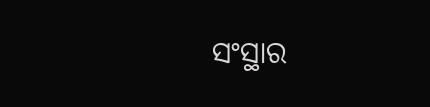ସଂସ୍ଥାର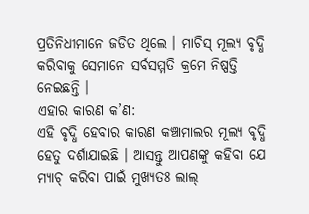ପ୍ରତିନିଧୀମାନେ ଜଡିତ ଥିଲେ । ମାଚିସ୍ ମୂଲ୍ୟ ବୃଦ୍ଧି କରିବାକୁ ସେମାନେ ସର୍ବସମ୍ମତି କ୍ରମେ ନିଷ୍ପତ୍ତି ନେଇଛନ୍ତି ।
ଏହାର କାରଣ କ’ଣ:
ଏହି ବୃଦ୍ଧି ହେବାର କାରଣ କଞ୍ଚାମାଲର ମୂଲ୍ୟ ବୃଦ୍ଧି ହେତୁ ଦର୍ଶାଯାଇଛି । ଆସନ୍ତୁ ଆପଣଙ୍କୁ କହିବା ଯେ ମ୍ୟାଚ୍ କରିବା ପାଇଁ ମୁଖ୍ୟତଃ ଲାଲ୍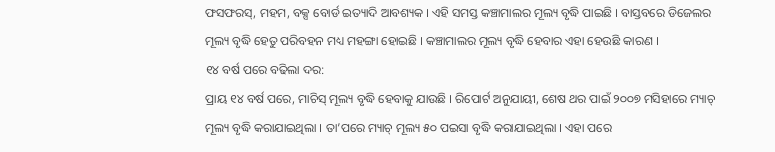ଫସଫରସ୍, ମହମ, ବକ୍ସ ବୋର୍ଡ ଇତ୍ୟାଦି ଆବଶ୍ୟକ । ଏହି ସମସ୍ତ କଞ୍ଚାମାଲର ମୂଲ୍ୟ ବୃଦ୍ଧି ପାଇଛି । ବାସ୍ତବରେ ଡିଜେଲର ମୂଲ୍ୟ ବୃଦ୍ଧି ହେତୁ ପରିବହନ ମଧ୍ୟ ମହଙ୍ଗା ହୋଇଛି । କଞ୍ଚାମାଲର ମୂଲ୍ୟ ବୃଦ୍ଧି ହେବାର ଏହା ହେଉଛି କାରଣ ।
୧୪ ବର୍ଷ ପରେ ବଢିଲା ଦର:
ପ୍ରାୟ ୧୪ ବର୍ଷ ପରେ, ମାଚିସ୍ ମୂଲ୍ୟ ବୃଦ୍ଧି ହେବାକୁ ଯାଉଛି । ରିପୋର୍ଟ ଅନୁଯାୟୀ, ଶେଷ ଥର ପାଇଁ ୨୦୦୭ ମସିହାରେ ମ୍ୟାଚ୍ ମୂଲ୍ୟ ବୃଦ୍ଧି କରାଯାଇଥିଲା । ତା’ପରେ ମ୍ୟାଚ୍ ମୂଲ୍ୟ ୫୦ ପଇସା ବୃଦ୍ଧି କରାଯାଇଥିଲା । ଏହା ପରେ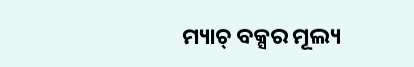ମ୍ୟାଚ୍ ବକ୍ସର ମୂଲ୍ୟ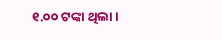୧.୦୦ ଟଙ୍କା ଥିଲା ।